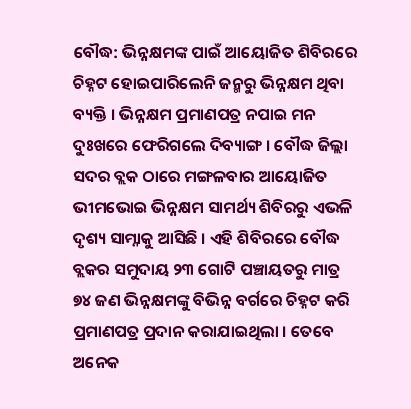ବୌଦ୍ଧ: ଭିନ୍ନକ୍ଷମଙ୍କ ପାଇଁ ଆୟୋଜିତ ଶିବିରରେ ଚିହ୍ନଟ ହୋଇପାରିଲେନି ଜନ୍ମରୁ ଭିନ୍ନକ୍ଷମ ଥିବା ବ୍ୟକ୍ତି । ଭିନ୍ନକ୍ଷମ ପ୍ରମାଣପତ୍ର ନପାଇ ମନ ଦୁଃଖରେ ଫେରିଗଲେ ଦିବ୍ୟାଙ୍ଗ । ବୌଦ୍ଧ ଜିଲ୍ଲା ସଦର ବ୍ଲକ ଠାରେ ମଙ୍ଗଳବାର ଆୟୋଜିତ ଭୀମଭୋଇ ଭିନ୍ନକ୍ଷମ ସାମର୍ଥ୍ୟ ଶିବିରରୁ ଏଭଳି ଦୃଶ୍ୟ ସାମ୍ନାକୁ ଆସିଛି । ଏହି ଶିବିରରେ ବୌଦ୍ଧ ବ୍ଲକର ସମୁଦାୟ ୨୩ ଗୋଟି ପଞ୍ଚାୟତରୁ ମାତ୍ର ୭୪ ଜଣ ଭିନ୍ନକ୍ଷମଙ୍କୁ ବିଭିନ୍ନ ବର୍ଗରେ ଚିହ୍ନଟ କରି ପ୍ରମାଣପତ୍ର ପ୍ରଦାନ କରାଯାଇଥିଲା । ତେବେ ଅନେକ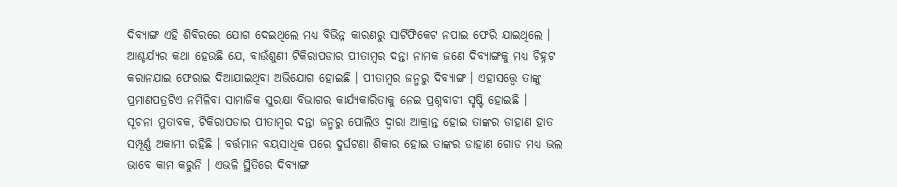ଦିବ୍ୟାଙ୍ଗ ଏହି ଶିବିରରେ ଯୋଗ ଦେଇଥିଲେ ମଧ୍ୟ ବିଭିନ୍ନ କାରଣରୁ ସାର୍ଟିଫିକେଟ ନପାଇ ଫେରି ଯାଇଥିଲେ ।
ଆଶ୍ଚର୍ଯ୍ୟର କଥା ହେଉଛି ଯେ, ବାଉଁଶୁଣୀ ଟିକିରାପଡାର ପୀତାମ୍ବର ଦନ୍ତା ନାମକ ଜଣେ ଦିବ୍ୟାଙ୍ଗକୁ ମଧ୍ୟ ଚିହ୍ନଟ କରାନଯାଇ ଫେରାଇ ଦିଆଯାଇଥିବା ଅଭିଯୋଗ ହୋଇଛି । ପୀତାମ୍ବର ଜନ୍ମରୁ ଦିବ୍ୟାଙ୍ଗ । ଏହାସତ୍ତ୍ବେ ତାଙ୍କୁ ପ୍ରମାଣପତ୍ରଟିଏ ନମିଳିବା ସାମାଜିକ ସୁରକ୍ଷା ବିଭାଗର କାର୍ଯ୍ୟକାରିତାକୁ ନେଇ ପ୍ରଶ୍ନବାଚୀ ସୃଷ୍ଟି ହୋଇଛି ।
ସୂଚନା ମୁତାବକ, ଟିକିରାପଡାର ପୀତାମ୍ବର ଦନ୍ତା ଜନ୍ମରୁ ପୋଲିଓ ଦ୍ବାରା ଆକ୍ରାନ୍ତ ହୋଇ ତାଙ୍କର ଡାହାଣ ହାତ ସମ୍ପୂର୍ଣ୍ଣ ଅକାମୀ ରହିଛି । ବର୍ତ୍ତମାନ ବୟସାଧିକ ପରେ ଦୁର୍ଘଟଣା ଶିକାର ହୋଇ ତାଙ୍କର ଡାହାଣ ଗୋଡ ମଧ୍ୟ ଭଲ ଭାବେ କାମ କରୁନି । ଏଭଳି ସ୍ଥିତିରେ ଦିବ୍ୟାଙ୍ଗ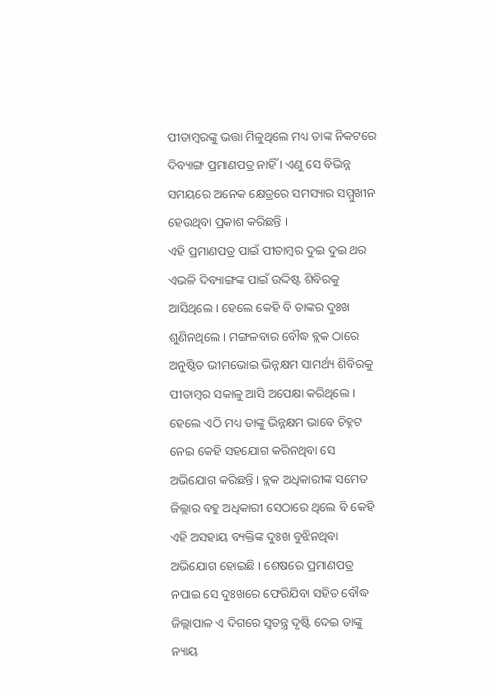ପୀତାମ୍ବରଙ୍କୁ ଭତ୍ତା ମିଳୁଥିଲେ ମଧ୍ୟ ତାଙ୍କ ନିକଟରେ ଦିବ୍ୟାଙ୍ଗ ପ୍ରମାଣପତ୍ର ନାହିଁ । ଏଣୁ ସେ ବିଭିନ୍ନ ସମୟରେ ଅନେକ କ୍ଷେତ୍ରରେ ସମସ୍ୟାର ସମ୍ମୁଖୀନ ହେଉଥିବା ପ୍ରକାଶ କରିଛନ୍ତି ।
ଏହି ପ୍ରମାଣପତ୍ର ପାଇଁ ପୀତାମ୍ବର ଦୁଇ ଦୁଇ ଥର ଏଭଳି ଦିବ୍ୟାଙ୍ଗଙ୍କ ପାଇଁ ଉଦ୍ଦିଷ୍ଟ ଶିବିରକୁ ଆସିଥିଲେ । ହେଲେ କେହି ବି ତାଙ୍କର ଦୁଃଖ ଶୁଣିନଥିଲେ । ମଙ୍ଗଳବାର ବୌଦ୍ଧ ବ୍ଲକ ଠାରେ ଅନୁଷ୍ଠିତ ଭୀମଭୋଇ ଭିନ୍ନକ୍ଷମ ସାମର୍ଥ୍ୟ ଶିବିରକୁ ପୀତାମ୍ବର ସକାଳୁ ଆସି ଅପେକ୍ଷା କରିଥିଲେ । ହେଲେ ଏଠି ମଧ୍ୟ ତାଙ୍କୁ ଭିନ୍ନକ୍ଷମ ଭାବେ ଚିହ୍ନଟ ନେଇ କେହି ସହଯୋଗ କରିନଥିବା ସେ ଅଭିଯୋଗ କରିଛନ୍ତି । ବ୍ଲକ ଅଧିକାରୀଙ୍କ ସମେତ ଜିଲ୍ଲାର ବହୁ ଅଧିକାରୀ ସେଠାରେ ଥିଲେ ବି କେହି ଏହି ଅସହାୟ ବ୍ୟକ୍ତିଙ୍କ ଦୁଃଖ ବୁଝିନଥିବା ଅଭିଯୋଗ ହୋଇଛି । ଶେଷରେ ପ୍ରମାଣପତ୍ର ନପାଇ ସେ ଦୁଃଖରେ ଫେରିଯିବା ସହିତ ବୌଦ୍ଧ ଜିଲ୍ଲାପାଳ ଏ ଦିଗରେ ସ୍ବତନ୍ତ୍ର ଦୃଷ୍ଟି ଦେଇ ତାଙ୍କୁ ନ୍ୟାୟ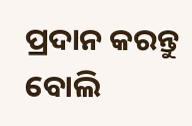ପ୍ରଦାନ କରନ୍ତୁ ବୋଲି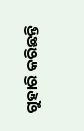ଗୁହାରି କରିଛନ୍ତି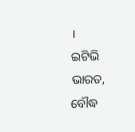।
ଇଟିଭି ଭାରତ, ବୌଦ୍ଧ